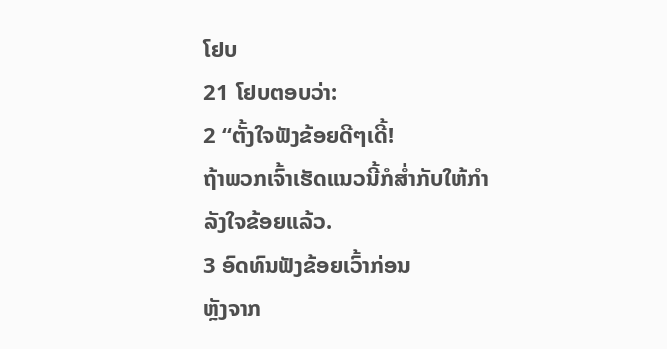ໂຢບ
21 ໂຢບຕອບວ່າ:
2 “ຕັ້ງໃຈຟັງຂ້ອຍດີໆເດີ້!
ຖ້າພວກເຈົ້າເຮັດແນວນີ້ກໍສ່ຳກັບໃຫ້ກຳລັງໃຈຂ້ອຍແລ້ວ.
3 ອົດທົນຟັງຂ້ອຍເວົ້າກ່ອນ
ຫຼັງຈາກ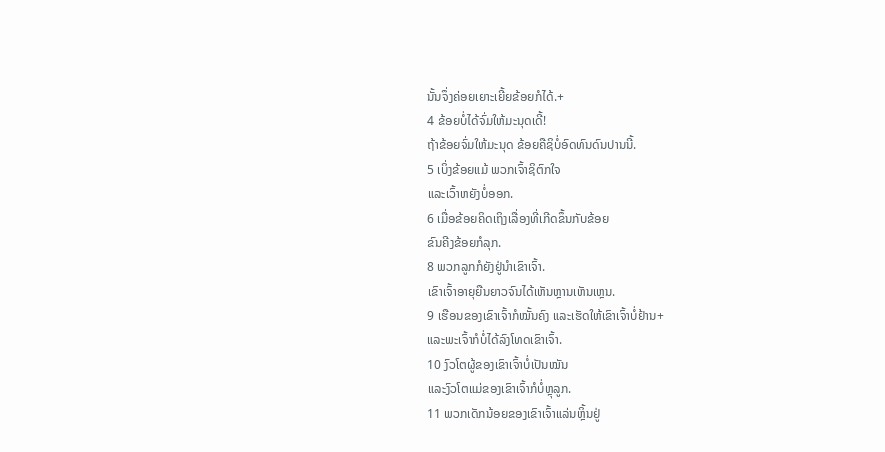ນັ້ນຈຶ່ງຄ່ອຍເຍາະເຍີ້ຍຂ້ອຍກໍໄດ້.+
4 ຂ້ອຍບໍ່ໄດ້ຈົ່ມໃຫ້ມະນຸດເດີ້!
ຖ້າຂ້ອຍຈົ່ມໃຫ້ມະນຸດ ຂ້ອຍຄືຊິບໍ່ອົດທົນດົນປານນີ້.
5 ເບິ່ງຂ້ອຍແມ້ ພວກເຈົ້າຊິຕົກໃຈ
ແລະເວົ້າຫຍັງບໍ່ອອກ.
6 ເມື່ອຂ້ອຍຄິດເຖິງເລື່ອງທີ່ເກີດຂຶ້ນກັບຂ້ອຍ
ຂົນຄີງຂ້ອຍກໍລຸກ.
8 ພວກລູກກໍຍັງຢູ່ນຳເຂົາເຈົ້າ.
ເຂົາເຈົ້າອາຍຸຍືນຍາວຈົນໄດ້ເຫັນຫຼານເຫັນເຫຼນ.
9 ເຮືອນຂອງເຂົາເຈົ້າກໍໝັ້ນຄົງ ແລະເຮັດໃຫ້ເຂົາເຈົ້າບໍ່ຢ້ານ+
ແລະພະເຈົ້າກໍບໍ່ໄດ້ລົງໂທດເຂົາເຈົ້າ.
10 ງົວໂຕຜູ້ຂອງເຂົາເຈົ້າບໍ່ເປັນໝັນ
ແລະງົວໂຕແມ່ຂອງເຂົາເຈົ້າກໍບໍ່ຫຼຸລູກ.
11 ພວກເດັກນ້ອຍຂອງເຂົາເຈົ້າແລ່ນຫຼິ້ນຢູ່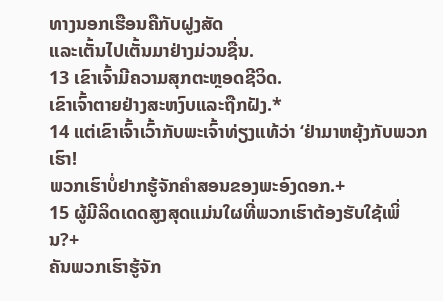ທາງນອກເຮືອນຄືກັບຝູງສັດ
ແລະເຕັ້ນໄປເຕັ້ນມາຢ່າງມ່ວນຊື່ນ.
13 ເຂົາເຈົ້າມີຄວາມສຸກຕະຫຼອດຊີວິດ.
ເຂົາເຈົ້າຕາຍຢ່າງສະຫງົບແລະຖືກຝັງ.*
14 ແຕ່ເຂົາເຈົ້າເວົ້າກັບພະເຈົ້າທ່ຽງແທ້ວ່າ ‘ຢ່າມາຫຍຸ້ງກັບພວກເຮົາ!
ພວກເຮົາບໍ່ຢາກຮູ້ຈັກຄຳສອນຂອງພະອົງດອກ.+
15 ຜູ້ມີລິດເດດສູງສຸດແມ່ນໃຜທີ່ພວກເຮົາຕ້ອງຮັບໃຊ້ເພິ່ນ?+
ຄັນພວກເຮົາຮູ້ຈັກ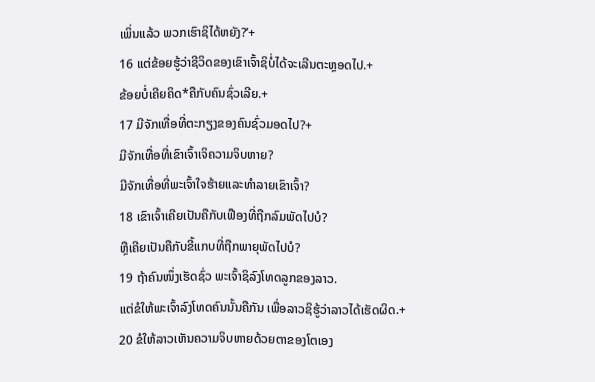ເພິ່ນແລ້ວ ພວກເຮົາຊິໄດ້ຫຍັງ?’+
16 ແຕ່ຂ້ອຍຮູ້ວ່າຊີວິດຂອງເຂົາເຈົ້າຊິບໍ່ໄດ້ຈະເລີນຕະຫຼອດໄປ.+
ຂ້ອຍບໍ່ເຄີຍຄິດ*ຄືກັບຄົນຊົ່ວເລີຍ.+
17 ມີຈັກເທື່ອທີ່ຕະກຽງຂອງຄົນຊົ່ວມອດໄປ?+
ມີຈັກເທື່ອທີ່ເຂົາເຈົ້າເຈິຄວາມຈິບຫາຍ?
ມີຈັກເທື່ອທີ່ພະເຈົ້າໃຈຮ້າຍແລະທຳລາຍເຂົາເຈົ້າ?
18 ເຂົາເຈົ້າເຄີຍເປັນຄືກັບເຟືອງທີ່ຖືກລົມພັດໄປບໍ?
ຫຼືເຄີຍເປັນຄືກັບຂີ້ແກບທີ່ຖືກພາຍຸພັດໄປບໍ?
19 ຖ້າຄົນໜຶ່ງເຮັດຊົ່ວ ພະເຈົ້າຊິລົງໂທດລູກຂອງລາວ.
ແຕ່ຂໍໃຫ້ພະເຈົ້າລົງໂທດຄົນນັ້ນຄືກັນ ເພື່ອລາວຊິຮູ້ວ່າລາວໄດ້ເຮັດຜິດ.+
20 ຂໍໃຫ້ລາວເຫັນຄວາມຈິບຫາຍດ້ວຍຕາຂອງໂຕເອງ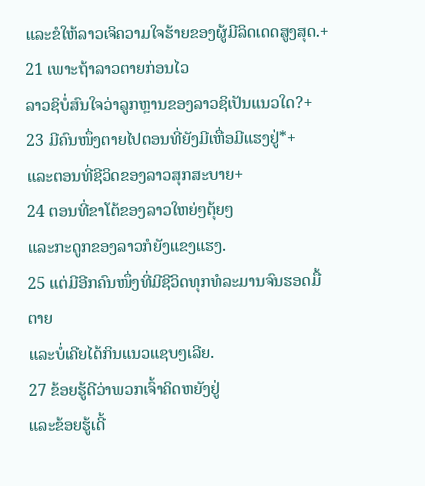ແລະຂໍໃຫ້ລາວເຈິຄວາມໃຈຮ້າຍຂອງຜູ້ມີລິດເດດສູງສຸດ.+
21 ເພາະຖ້າລາວຕາຍກ່ອນໄວ
ລາວຊິບໍ່ສົນໃຈວ່າລູກຫຼານຂອງລາວຊິເປັນແນວໃດ?+
23 ມີຄົນໜຶ່ງຕາຍໄປຕອນທີ່ຍັງມີເຫື່ອມີແຮງຢູ່*+
ແລະຕອນທີ່ຊີວິດຂອງລາວສຸກສະບາຍ+
24 ຕອນທີ່ຂາໂຕ້ຂອງລາວໃຫຍ່ໆຕຸ້ຍໆ
ແລະກະດູກຂອງລາວກໍຍັງແຂງແຮງ.
25 ແຕ່ມີອີກຄົນໜຶ່ງທີ່ມີຊີວິດທຸກທໍລະມານຈົນຮອດມື້ຕາຍ
ແລະບໍ່ເຄີຍໄດ້ກິນແນວແຊບໆເລີຍ.
27 ຂ້ອຍຮູ້ດີວ່າພວກເຈົ້າຄິດຫຍັງຢູ່
ແລະຂ້ອຍຮູ້ເດີ້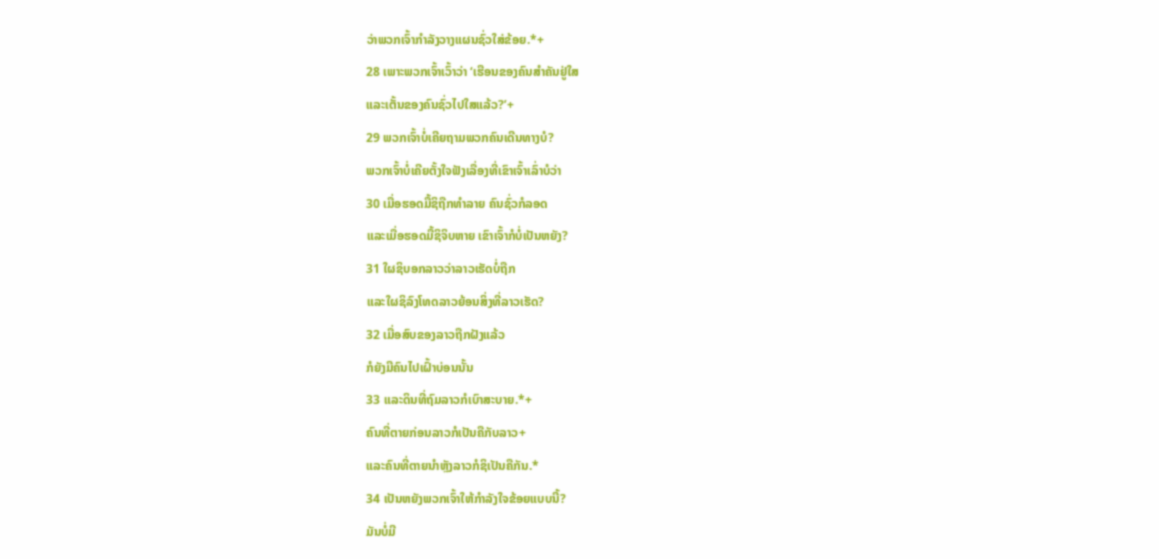ວ່າພວກເຈົ້າກຳລັງວາງແຜນຊົ່ວໃສ່ຂ້ອຍ.*+
28 ເພາະພວກເຈົ້າເວົ້າວ່າ ‘ເຮືອນຂອງຄົນສຳຄັນຢູ່ໃສ
ແລະເຕັ້ນຂອງຄົນຊົ່ວໄປໃສແລ້ວ?’+
29 ພວກເຈົ້າບໍ່ເຄີຍຖາມພວກຄົນເດີນທາງບໍ?
ພວກເຈົ້າບໍ່ເຄີຍຕັ້ງໃຈຟັງເລື່ອງທີ່ເຂົາເຈົ້າເລົ່າບໍວ່າ
30 ເມື່ອຮອດມື້ຊິຖືກທຳລາຍ ຄົນຊົ່ວກໍລອດ
ແລະເມື່ອຮອດມື້ຊິຈິບຫາຍ ເຂົາເຈົ້າກໍບໍ່ເປັນຫຍັງ?
31 ໃຜຊິບອກລາວວ່າລາວເຮັດບໍ່ຖືກ
ແລະໃຜຊິລົງໂທດລາວຍ້ອນສິ່ງທີ່ລາວເຮັດ?
32 ເມື່ອສົບຂອງລາວຖືກຝັງແລ້ວ
ກໍຍັງມີຄົນໄປເຝົ້າບ່ອນນັ້ນ
33 ແລະດິນທີ່ຖົມລາວກໍເບົາສະບາຍ.*+
ຄົນທີ່ຕາຍກ່ອນລາວກໍເປັນຄືກັບລາວ+
ແລະຄົນທີ່ຕາຍນຳຫຼັງລາວກໍຊິເປັນຄືກັນ.*
34 ເປັນຫຍັງພວກເຈົ້າໃຫ້ກຳລັງໃຈຂ້ອຍແບບນີ້?
ມັນບໍ່ມີ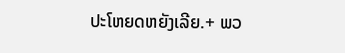ປະໂຫຍດຫຍັງເລີຍ.+ ພວ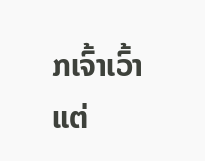ກເຈົ້າເວົ້າແຕ່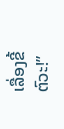ເລື່ອງຂີ້ຕົວະ!”